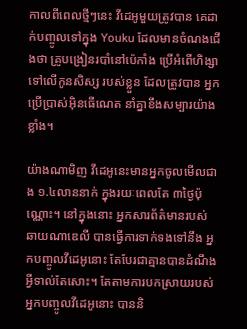កាលពីពេលថ្មីៗនេះ វីដេអូមួយត្រូវបាន គេដាក់បញ្ចូលទៅក្នុង Youku ដែលមានចំណងជើងថា គ្រូបង្រៀនរបាំនៅប៉េកាំង ប្រើអំពើហិង្សាទៅលើកូនសិស្ស របស់ខ្លួន ដែលត្រូវបាន អ្នកប្រើប្រាស់អ៊ិនធើណេត នាំគ្នាខឹងសម្បារយ៉ាងខ្លាំង។

យ៉ាងណាមិញ វីដេអូនេះមានអ្នកចូលមើលជាង ១.៤លាននាក់ ក្នុងរយៈពេលតែ ៣ថ្ងៃប៉ុណ្ណោះ។ នៅក្នុងនោះ អ្នកសារព័ត៌មានរបស់ ឆាយណាឌេលី បានធ្វើការទាក់ទងទៅនឹង អ្នកបញ្ចូលវីដេអូនោះ តែបែរជាគ្មានបានដំណឹងអ្វីទាល់តែសោះ។ តែតាមការបកស្រាយរបស់អ្នកបញ្ចូលវីដេអូនោះ បាននិ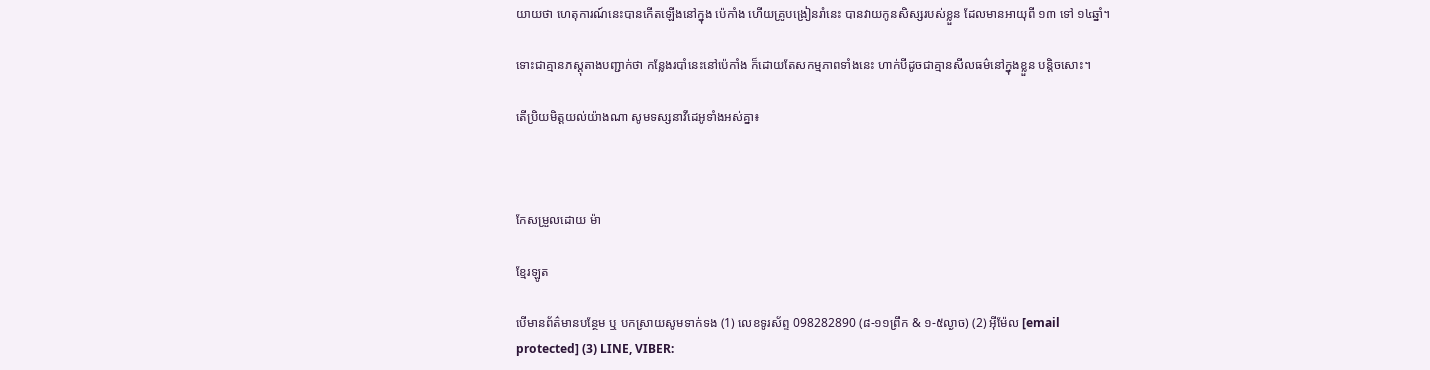យាយថា ហេតុការណ៍នេះបានកើតឡើងនៅក្នុង ប៉េកាំង ហើយគ្រូបង្រៀនរាំនេះ បានវាយកូនសិស្សរបស់ខ្លួន ដែលមានអាយុពី ១៣ ទៅ ១៤ឆ្នាំ។

ទោះជាគ្មានភស្ដុតាងបញ្ជាក់ថា កន្លែងរបាំនេះនៅប៉េកាំង ក៏ដោយតែសកម្មភាពទាំងនេះ ហាក់បីដូចជាគ្មានសីលធម៌នៅក្នុងខ្លួន បន្ដិចសោះ។

តើប្រិយមិត្ដយល់យ៉ាងណា សូមទស្សនាវីដេអូទាំងអស់គ្នា៖



កែសម្រួលដោយ ម៉ា

ខ្មែរឡូត

បើមានព័ត៌មានបន្ថែម ឬ បកស្រាយសូមទាក់ទង (1) លេខទូរស័ព្ទ 098282890 (៨-១១ព្រឹក & ១-៥ល្ងាច) (2) អ៊ីម៉ែល [email protected] (3) LINE, VIBER: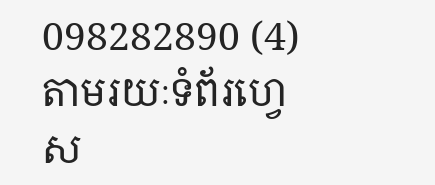098282890 (4) តាមរយៈទំព័រហ្វេស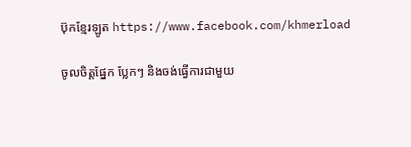ប៊ុកខ្មែរឡូត https://www.facebook.com/khmerload

ចូលចិត្តផ្នែក ប្លែកៗ និងចង់ធ្វើការជាមួយ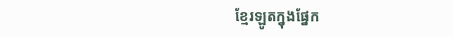ខ្មែរឡូតក្នុងផ្នែក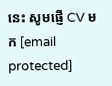នេះ សូមផ្ញើ CV មក [email protected]